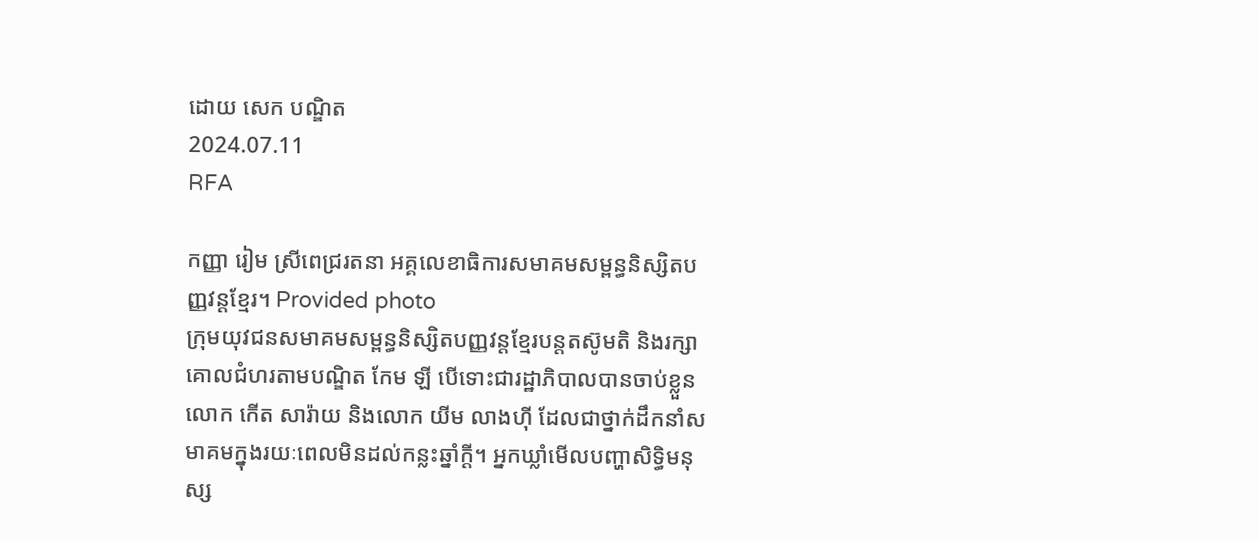ដោយ សេក បណ្ឌិត
2024.07.11
RFA

កញ្ញា រៀម ស្រីពេជ្ររតនា អគ្គលេខាធិការសមាគមសម្ពន្ធនិស្សិតបញ្ញវន្តខ្មែរ។ Provided photo
ក្រុមយុវជនសមាគមសម្ពន្ធនិស្សិតបញ្ញវន្តខ្មែរបន្តតស៊ូមតិ និងរក្សាគោលជំហរតាមបណ្ឌិត កែម ឡី បើទោះជារដ្ឋាភិបាលបានចាប់ខ្លួន លោក កើត សារ៉ាយ និងលោក យីម លាងហ៊ី ដែលជាថ្នាក់ដឹកនាំសមាគមក្នុងរយៈពេលមិនដល់កន្លះឆ្នាំក្ដី។ អ្នកឃ្លាំមើលបញ្ហាសិទ្ធិមនុស្ស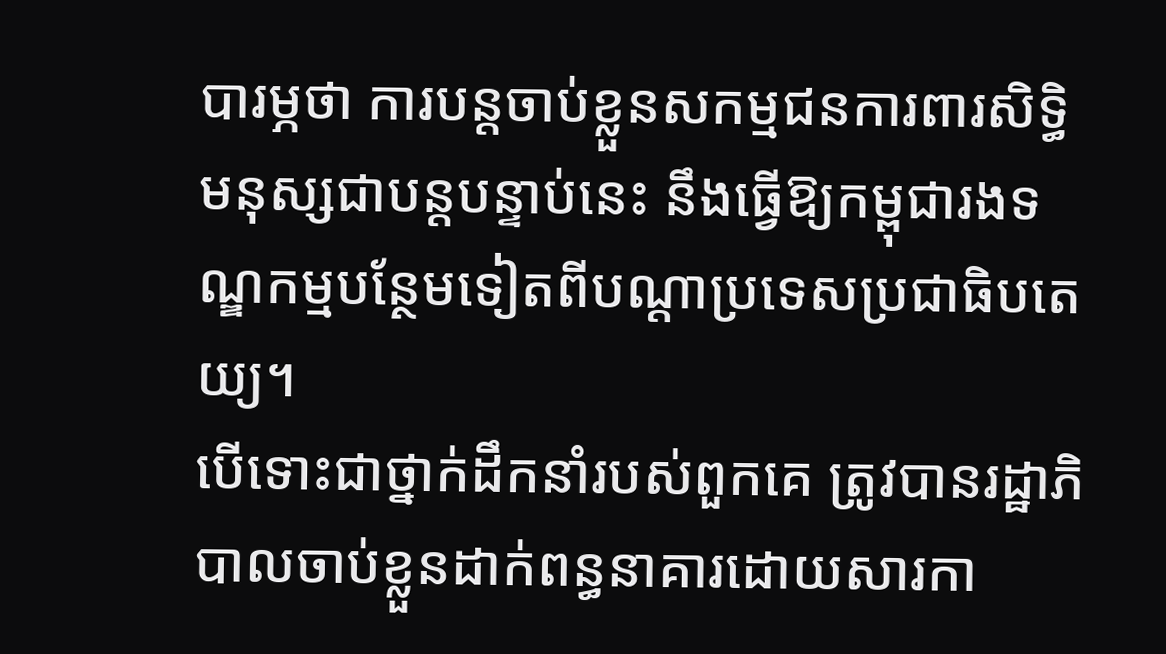បារម្ភថា ការបន្តចាប់ខ្លួនសកម្មជនការពារសិទ្ធិមនុស្សជាបន្តបន្ទាប់នេះ នឹងធ្វើឱ្យកម្ពុជារងទណ្ឌកម្មបន្ថែមទៀតពីបណ្ដាប្រទេសប្រជាធិបតេយ្យ។
បើទោះជាថ្នាក់ដឹកនាំរបស់ពួកគេ ត្រូវបានរដ្ឋាភិបាលចាប់ខ្លួនដាក់ពន្ធនាគារដោយសារកា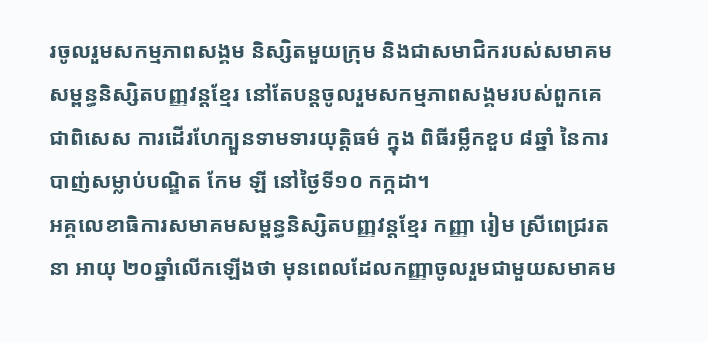រចូលរួមសកម្មភាពសង្គម និស្សិតមួយក្រុម និងជាសមាជិករបស់សមាគមសម្ពន្ធនិស្សិតបញ្ញវន្តខ្មែរ នៅតែបន្តចូលរួមសកម្មភាពសង្គមរបស់ពួកគេ ជាពិសេស ការដើរហែក្បួនទាមទារយុត្តិធម៌ ក្នុង ពិធីរម្លឹកខួប ៨ឆ្នាំ នៃការបាញ់សម្លាប់បណ្ឌិត កែម ឡី នៅថ្ងៃទី១០ កក្កដា។
អគ្គលេខាធិការសមាគមសម្ពន្ធនិស្សិតបញ្ញវន្តខ្មែរ កញ្ញា រៀម ស្រីពេជ្ររតនា អាយុ ២០ឆ្នាំលើកឡើងថា មុនពេលដែលកញ្ញាចូលរួមជាមួយសមាគម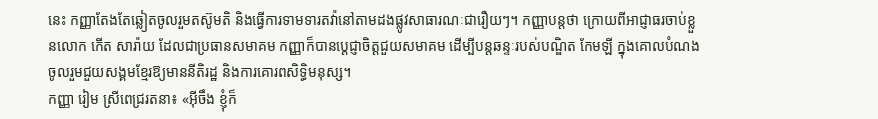នេះ កញ្ញាតែងតែឆ្លៀតចូលរួមតស៊ូមតិ និងធ្វើការទាមទារតវ៉ានៅតាមដងផ្លូវសាធារណៈជារឿយៗ។ កញ្ញាបន្តថា ក្រោយពីអាជ្ញាធរចាប់ខ្លួនលោក កើត សារ៉ាយ ដែលជាប្រធានសមាគម កញ្ញាក៏បានប្ដេជ្ញាចិត្តជួយសមាគម ដើម្បីបន្តឆន្ទៈរបស់បណ្ឌិត កែមឡី ក្នុងគោលបំណងចូលរួមជួយសង្គមខ្មែរឱ្យមាននីតិរដ្ឋ និងការគោរពសិទ្ធិមនុស្ស។
កញ្ញា រៀម ស្រីពេជ្ររតនា៖ «អ៊ីចឹង ខ្ញុំក៏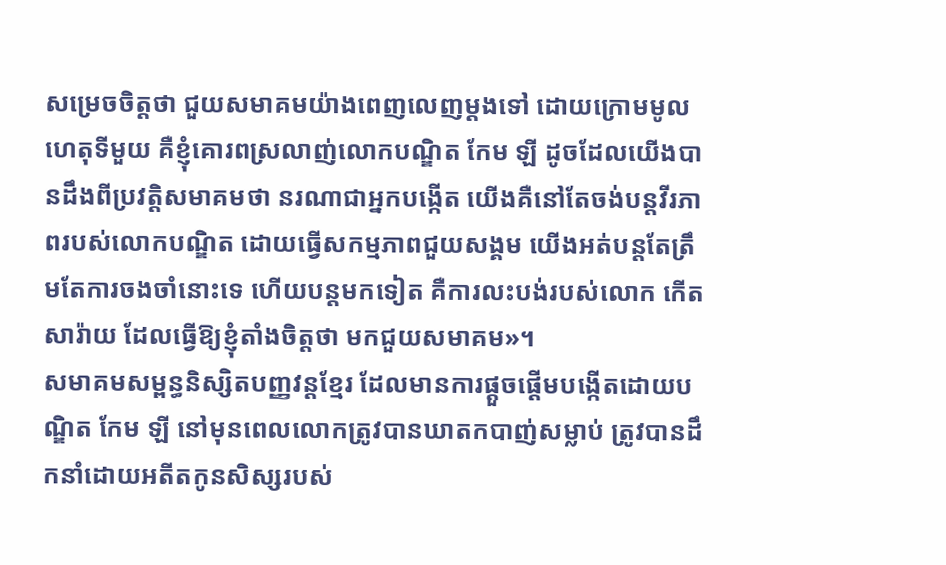សម្រេចចិត្តថា ជួយសមាគមយ៉ាងពេញលេញម្ដងទៅ ដោយក្រោមមូលហេតុទីមួយ គឺខ្ញុំគោរពស្រលាញ់លោកបណ្ឌិត កែម ឡី ដូចដែលយើងបានដឹងពីប្រវត្តិសមាគមថា នរណាជាអ្នកបង្កើត យើងគឺនៅតែចង់បន្តវីរភាពរបស់លោកបណ្ឌិត ដោយធ្វើសកម្មភាពជួយសង្គម យើងអត់បន្តតែត្រឹមតែការចងចាំនោះទេ ហើយបន្តមកទៀត គឺការលះបង់របស់លោក កើត សារ៉ាយ ដែលធ្វើឱ្យខ្ញុំតាំងចិត្តថា មកជួយសមាគម»។
សមាគមសម្ពន្ធនិស្សិតបញ្ញវន្តខ្មែរ ដែលមានការផ្ដួចផ្ដើមបង្កើតដោយបណ្ឌិត កែម ឡី នៅមុនពេលលោកត្រូវបានឃាតកបាញ់សម្លាប់ ត្រូវបានដឹកនាំដោយអតីតកូនសិស្សរបស់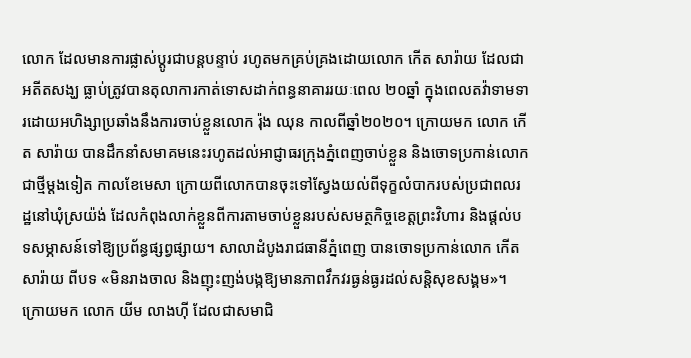លោក ដែលមានការផ្លាស់ប្ដូរជាបន្តបន្ទាប់ រហូតមកគ្រប់គ្រងដោយលោក កើត សារ៉ាយ ដែលជាអតីតសង្ឃ ធ្លាប់ត្រូវបានតុលាការកាត់ទោសដាក់ពន្ធនាគាររយៈពេល ២០ឆ្នាំ ក្នុងពេលតវ៉ាទាមទារដោយអហិង្សាប្រឆាំងនឹងការចាប់ខ្លួនលោក រ៉ុង ឈុន កាលពីឆ្នាំ២០២០។ ក្រោយមក លោក កើត សារ៉ាយ បានដឹកនាំសមាគមនេះរហូតដល់អាជ្ញាធរក្រុងភ្នំពេញចាប់ខ្លួន និងចោទប្រកាន់លោកជាថ្មីម្ដងទៀត កាលខែមេសា ក្រោយពីលោកបានចុះទៅស្វែងយល់ពីទុក្ខលំបាករបស់ប្រជាពលរដ្ឋនៅឃុំស្រយ៉ង់ ដែលកំពុងលាក់ខ្លួនពីការតាមចាប់ខ្លួនរបស់សមត្ថកិច្ចខេត្តព្រះវិហារ និងផ្ដល់បទសម្ភាសន៍ទៅឱ្យប្រព័ន្ធផ្សព្វផ្សាយ។ សាលាដំបូងរាជធានីភ្នំពេញ បានចោទប្រកាន់លោក កើត សារ៉ាយ ពីបទ «មិនរាងចាល និងញុះញង់បង្កឱ្យមានភាពវឹកវរធ្ងន់ធ្ងរដល់សន្តិសុខសង្គម»។
ក្រោយមក លោក យីម លាងហ៊ី ដែលជាសមាជិ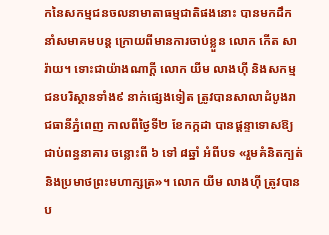កនៃសកម្មជនចលនាមាតាធម្មជាតិផងនោះ បានមកដឹកនាំសមាគមបន្ត ក្រោយពីមានការចាប់ខ្លួន លោក កើត សារ៉ាយ។ ទោះជាយ៉ាងណាក្ដី លោក យីម លាងហ៊ី និងសកម្មជនបរិស្ថានទាំង៩ នាក់ផ្សេងទៀត ត្រូវបានសាលាដំបូងរាជធានីភ្នំពេញ កាលពីថ្ងៃទី២ ខែកក្កដា បានផ្ដន្ទាទោសឱ្យជាប់ពន្ធនាគារ ចន្លោះពី ៦ ទៅ ៨ឆ្នាំ អំពីបទ «រួមគំនិតក្បត់ និងប្រមាថព្រះមហាក្សត្រ»។ លោក យីម លាងហ៊ី ត្រូវបានប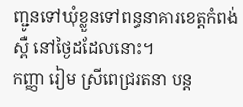ញ្ជូនទៅឃុំខ្លួនទៅពន្ធនាគារខេត្តកំពង់ស្ពឺ នៅថ្ងៃដដែលនោះ។
កញ្ញា រៀម ស្រីពេជ្ររតនា បន្ត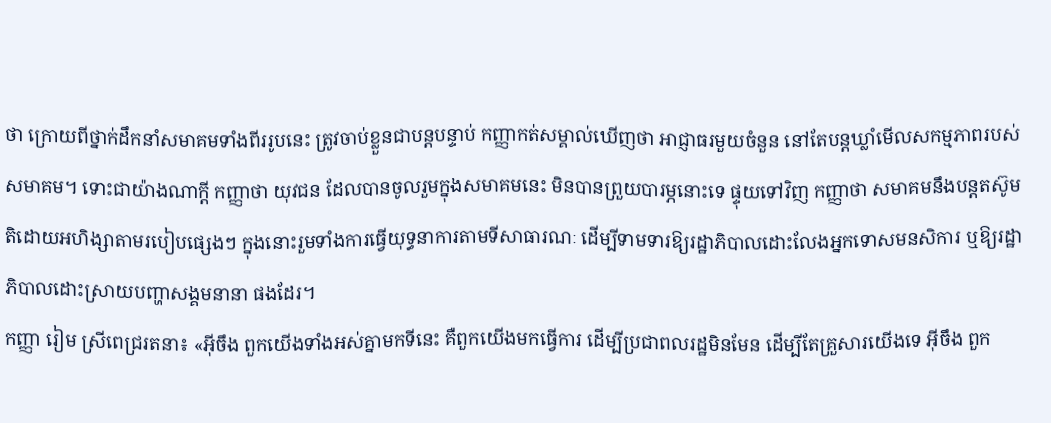ថា ក្រោយពីថ្នាក់ដឹកនាំសមាគមទាំងពីររូបនេះ ត្រូវចាប់ខ្លួនជាបន្តបន្ទាប់ កញ្ញាកត់សម្គាល់ឃើញថា អាជ្ញាធរមួយចំនួន នៅតែបន្តឃ្លាំមើលសកម្មភាពរបស់សមាគម។ ទោះជាយ៉ាងណាក្ដី កញ្ញាថា យុវជន ដែលបានចូលរួមក្នុងសមាគមនេះ មិនបានព្រួយបារម្ភនោះទេ ផ្ទុយទៅវិញ កញ្ញាថា សមាគមនឹងបន្តតស៊ូមតិដោយអហិង្សាតាមរបៀបផ្សេងៗ ក្នុងនោះរួមទាំងការធ្វើយុទ្ធនាការតាមទីសាធារណៈ ដើម្បីទាមទារឱ្យរដ្ឋាភិបាលដោះលែងអ្នកទោសមនសិការ ឬឱ្យរដ្ឋាភិបាលដោះស្រាយបញ្ហាសង្គមនានា ផងដែរ។
កញ្ញា រៀម ស្រីពេជ្ររតនា៖ «អ៊ីចឹង ពួកយើងទាំងអស់គ្នាមកទីនេះ គឺពួកយើងមកធ្វើការ ដើម្បីប្រជាពលរដ្ឋមិនមែន ដើម្បីតែគ្រួសារយើងទេ អ៊ីចឹង ពួក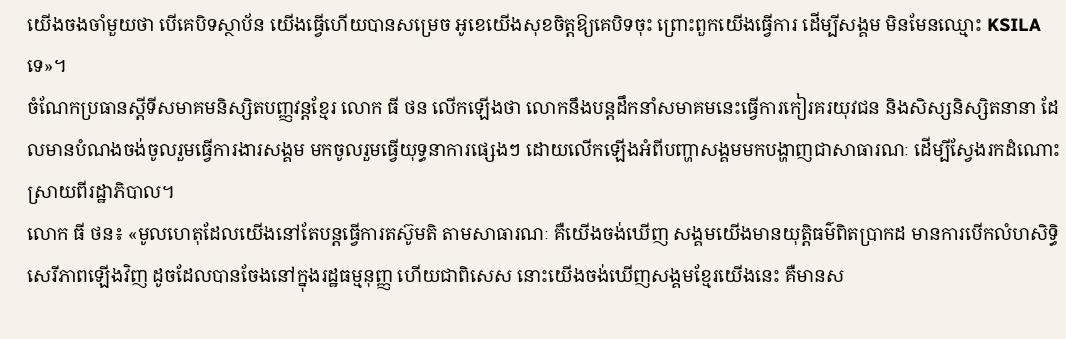យើងចងចាំមួយថា បើគេបិទស្ថាប័ន យើងធ្វើហើយបានសម្រេច អូខេយើងសុខចិត្តឱ្យគេបិទចុះ ព្រោះពួកយើងធ្វើការ ដើម្បីសង្គម មិនមែនឈ្មោះ KSILAទេ»។
ចំណែកប្រធានស្ដីទីសមាគមនិស្សិតបញ្ញវន្តខ្មែរ លោក ធី ថន លើកឡើងថា លោកនឹងបន្តដឹកនាំសមាគមនេះធ្វើការកៀរគរយុវជន និងសិស្សនិស្សិតនានា ដែលមានបំណងចង់ចូលរួមធ្វើការងារសង្គម មកចូលរួមធ្វើយុទ្ធនាការផ្សេងៗ ដោយលើកឡើងអំពីបញ្ហាសង្គមមកបង្ហាញជាសាធារណៈ ដើម្បីស្វែងរកដំណោះស្រាយពីរដ្ឋាភិបាល។
លោក ធី ថន៖ «មូលហេតុដែលយើងនៅតែបន្តធ្វើការតស៊ូមតិ តាមសាធារណៈ គឺយើងចង់ឃើញ សង្គមយើងមានយុត្តិធម៌ពិតប្រាកដ មានការបើកលំហសិទ្ធិសេរីភាពឡើងវិញ ដូចដែលបានចែងនៅក្នុងរដ្ឋធម្មនុញ្ញ ហើយជាពិសេស នោះយើងចង់ឃើញសង្គមខ្មែរយើងនេះ គឺមានស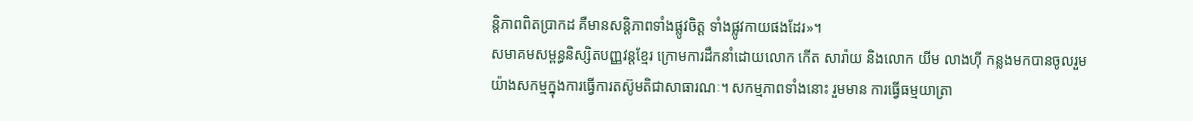ន្តិភាពពិតប្រាកដ គឺមានសន្តិភាពទាំងផ្លូវចិត្ត ទាំងផ្លូវកាយផងដែរ»។
សមាគមសម្ពន្ធនិស្សិតបញ្ញវន្តខ្មែរ ក្រោមការដឹកនាំដោយលោក កើត សារ៉ាយ និងលោក យីម លាងហ៊ី កន្លងមកបានចូលរួមយ៉ាងសកម្មក្នុងការធ្វើការតស៊ូមតិជាសាធារណៈ។ សកម្មភាពទាំងនោះ រួមមាន ការធ្វើធម្មយាត្រា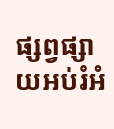ផ្សព្វផ្សាយអប់រំអំ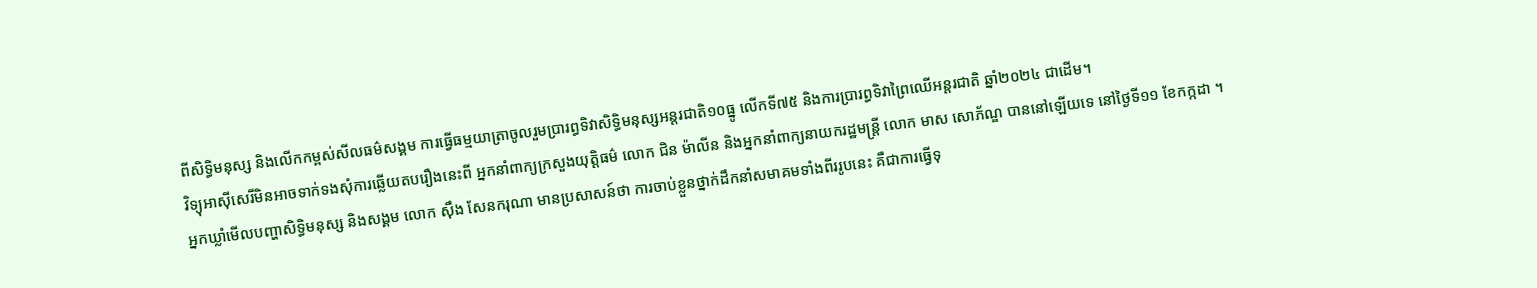ពីសិទ្ធិមនុស្ស និងលើកកម្ពស់សីលធម៌សង្គម ការធ្វើធម្មយាត្រាចូលរួមប្រារព្ធទិវាសិទ្ធិមនុស្សអន្តរជាតិ១០ធ្នូ លើកទី៧៥ និងការប្រារព្ធទិវាព្រៃឈើអន្តរជាតិ ឆ្នាំ២០២៤ ជាដើម។
វិទ្យុអាស៊ីសេរីមិនអាចទាក់ទងសុំការឆ្លើយតបរឿងនេះពី អ្នកនាំពាក្យក្រសួងយុត្តិធម៌ លោក ជិន ម៉ាលីន និងអ្នកនាំពាក្យនាយករដ្ឋមន្ត្រី លោក មាស សោភ័ណ្ឌ បាននៅឡើយទេ នៅថ្ងៃទី១១ ខែកក្កដា ។
អ្នកឃ្លាំមើលបញ្ហាសិទ្ធិមនុស្ស និងសង្គម លោក ស៊ឹង សែនករុណា មានប្រសាសន៍ថា ការចាប់ខ្លួនថ្នាក់ដឹកនាំសមាគមទាំងពីររូបនេះ គឺជាការធ្វើទុ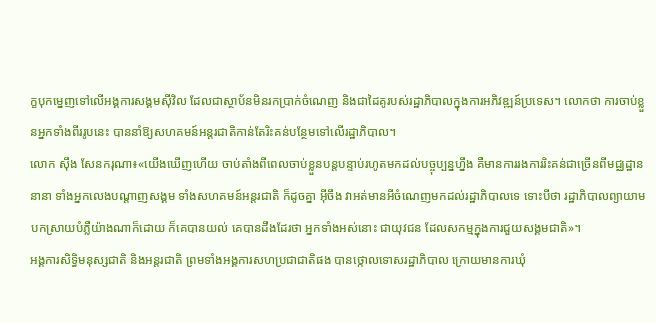ក្ខបុកម្នេញទៅលើអង្គការសង្គមស៊ីវិល ដែលជាស្ថាប័នមិនរកប្រាក់ចំណេញ និងជាដៃគូរបស់រដ្ឋាភិបាលក្នុងការអភិវឌ្ឍន៍ប្រទេស។ លោកថា ការចាប់ខ្លួនអ្នកទាំងពីររូបនេះ បាននាំឱ្យសហគមន៍អន្តរជាតិកាន់តែរិះគន់បន្ថែមទៅលើរដ្ឋាភិបាល។
លោក ស៊ឹង សែនករុណា៖«យើងឃើញហើយ ចាប់តាំងពីពេលចាប់ខ្លួនបន្តបន្ទាប់រហូតមកដល់បច្ចុប្បន្នហ្នឹង គឺមានការរងការរិះគន់ជាច្រើនពីមជ្ឈដ្ឋាននានា ទាំងអ្នកលេងបណ្ដាញសង្គម ទាំងសហគមន៍អន្តរជាតិ ក៏ដូចគ្នា អ៊ីចឹង វាអត់មានអីចំណេញមកដល់រដ្ឋាភិបាលទេ ទោះបីថា រដ្ឋាភិបាលព្យាយាមបកស្រាយបំភ្លឺយ៉ាងណាក៏ដោយ ក៏គេបានយល់ គេបានដឹងដែរថា អ្នកទាំងអស់នោះ ជាយុវជន ដែលសកម្មក្នុងការជួយសង្គមជាតិ»។
អង្គការសិទ្ធិមនុស្សជាតិ និងអន្តរជាតិ ព្រមទាំងអង្គការសហប្រជាជាតិផង បានថ្កោលទោសរដ្ឋាភិបាល ក្រោយមានការឃុំ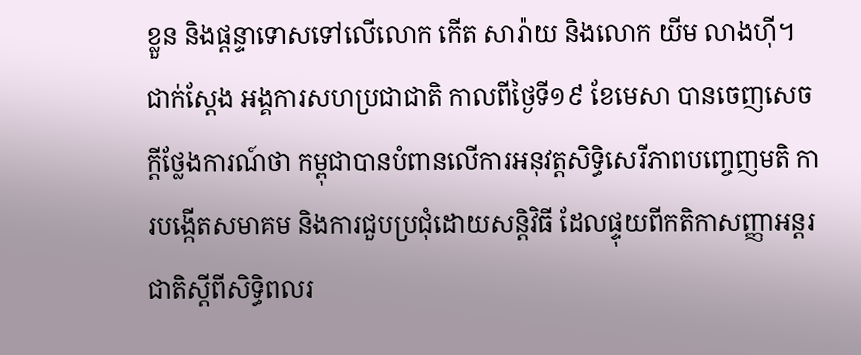ខ្លួន និងផ្ដន្ទាទោសទៅលើលោក កើត សារ៉ាយ និងលោក យីម លាងហ៊ី។ ជាក់ស្ដែង អង្គការសហប្រជាជាតិ កាលពីថ្ងៃទី១៩ ខែមេសា បានចេញសេចក្ដីថ្លែងការណ៍ថា កម្ពុជាបានបំពានលើការអនុវត្តសិទ្ធិសេរីភាពបញ្ចេញមតិ ការបង្កើតសមាគម និងការជួបប្រជុំដោយសន្តិវិធី ដែលផ្ទុយពីកតិកាសញ្ញាអន្តរជាតិស្ដីពីសិទ្ធិពលរ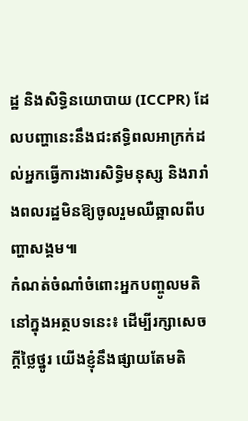ដ្ឋ និងសិទ្ធិនយោបាយ (ICCPR) ដែលបញ្ហានេះនឹងជះឥទ្ធិពលអាក្រក់ដល់អ្នកធ្វើការងារសិទ្ធិមនុស្ស និងរារាំងពលរដ្ឋមិនឱ្យចូលរួមឈឺឆ្អាលពីបញ្ហាសង្គម៕
កំណត់ចំណាំចំពោះអ្នកបញ្ចូលមតិនៅក្នុងអត្ថបទនេះ៖ ដើម្បីរក្សាសេចក្ដីថ្លៃថ្នូរ យើងខ្ញុំនឹងផ្សាយតែមតិ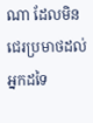ណា ដែលមិនជេរប្រមាថដល់អ្នកដទៃ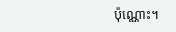ប៉ុណ្ណោះ។